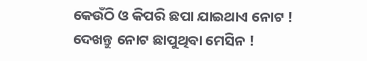କେଉଁଠି ଓ କିପରି ଛପା ଯାଇଥାଏ ନୋଟ ! ଦେଖନ୍ତୁ ନୋଟ ଛାପୁଥିବା ମେସିନ !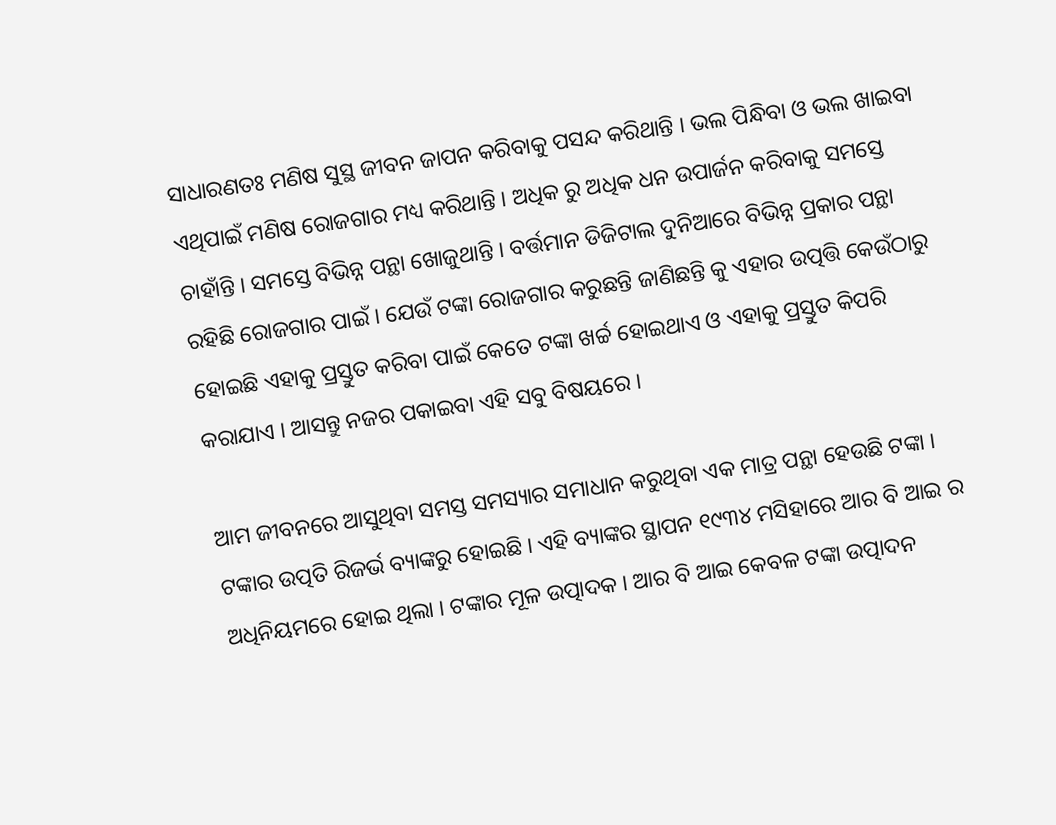ସାଧାରଣତଃ ମଣିଷ ସୁସ୍ଥ ଜୀବନ ଜାପନ କରିବାକୁ ପସନ୍ଦ କରିଥାନ୍ତି । ଭଲ ପିନ୍ଧିବା ଓ ଭଲ ଖାଇବା ଏଥିପାଇଁ ମଣିଷ ରୋଜଗାର ମଧ୍ୟ କରିଥାନ୍ତି । ଅଧିକ ରୁ ଅଧିକ ଧନ ଉପାର୍ଜନ କରିବାକୁ ସମସ୍ତେ ଚାହାଁନ୍ତି । ସମସ୍ତେ ବିଭିନ୍ନ ପନ୍ଥା ଖୋଜୁଥାନ୍ତି । ବର୍ତ୍ତମାନ ଡିଜିଟାଲ ଦୁନିଆରେ ବିଭିନ୍ନ ପ୍ରକାର ପନ୍ଥା ରହିଛି ରୋଜଗାର ପାଇଁ । ଯେଉଁ ଟଙ୍କା ରୋଜଗାର କରୁଛନ୍ତି ଜାଣିଛନ୍ତି କୁ ଏହାର ଉତ୍ପତ୍ତି କେଉଁଠାରୁ ହୋଇଛି ଏହାକୁ ପ୍ରସ୍ତୁତ କରିବା ପାଇଁ କେତେ ଟଙ୍କା ଖର୍ଚ୍ଚ ହୋଇଥାଏ ଓ ଏହାକୁ ପ୍ରସ୍ତୁତ କିପରି କରାଯାଏ । ଆସନ୍ତୁ ନଜର ପକାଇବା ଏହି ସବୁ ବିଷୟରେ ।

ଆମ ଜୀବନରେ ଆସୁଥିବା ସମସ୍ତ ସମସ୍ୟାର ସମାଧାନ କରୁଥିବା ଏକ ମାତ୍ର ପନ୍ଥା ହେଉଛି ଟଙ୍କା । ଟଙ୍କାର ଉତ୍ପତି ରିଜର୍ଭ ବ୍ୟାଙ୍କରୁ ହୋଇଛି । ଏହି ବ୍ୟାଙ୍କର ସ୍ଥାପନ ୧୯୩୪ ମସିହାରେ ଆର ବି ଆଇ ର ଅଧିନିୟମରେ ହୋଇ ଥିଲା । ଟଙ୍କାର ମୂଳ ଉତ୍ପାଦକ । ଆର ବି ଆଇ କେବଳ ଟଙ୍କା ଉତ୍ପାଦନ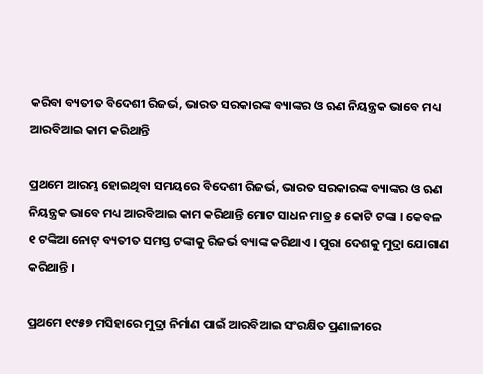କରିବା ବ୍ୟତୀତ ବିଦେଶୀ ରିଜର୍ଭ, ଭାରତ ସରକାରଙ୍କ ବ୍ୟାଙ୍କର ଓ ଋଣ ନିୟନ୍ତ୍ରକ ଭାବେ ମଧ୍ୟ ଆରବିଆଇ କାମ କରିଥାନ୍ତି

ପ୍ରଥମେ ଆରମ୍ଭ ହୋଇଥିବା ସମୟରେ ବିଦେଶୀ ରିଜର୍ଭ, ଭାରତ ସରକାରଙ୍କ ବ୍ୟାଙ୍କର ଓ ଋଣ ନିୟନ୍ତ୍ରକ ଭାବେ ମଧ୍ୟ ଆରବିଆଇ କାମ କରିଥାନ୍ତି ମୋଟ ସାଧନ ମାତ୍ର ୫ କୋଟି ଟଙ୍କା । କେବଳ ୧ ଟଙ୍କିଆ ନୋଟ୍ ବ୍ୟତୀତ ସମସ୍ତ ଟଙ୍କାକୁ ରିଜର୍ଭ ବ୍ୟାଙ୍କ କରିଥାଏ । ପୁରା ଦେଶକୁ ମୁଦ୍ରା ଯୋଗାଣ କରିଥାନ୍ତି ।

ପ୍ରଥମେ ୧୯୫୭ ମସିହାରେ ମୁଦ୍ରା ନିର୍ମାଣ ପାଇଁ ଆରବିଆଇ ସଂରକ୍ଷିତ ପ୍ରଣାଳୀରେ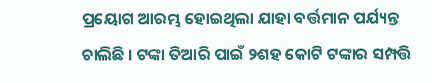ପ୍ରୟୋଗ ଆରମ୍ଭ ହୋଇଥିଲା ଯାହା ବର୍ତ୍ତମାନ ପର୍ଯ୍ୟନ୍ତ ଚାଲିଛି । ଟଙ୍କା ତିଆରି ପାଇଁ ୨ଶହ କୋଟି ଟଙ୍କାର ସମ୍ପତ୍ତି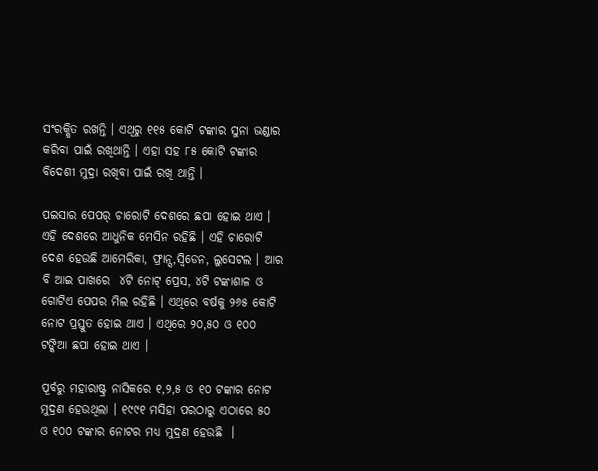ସଂରକ୍ଷିତ ରଖନ୍ତି । ଏଥିରୁ ୧୧୫ କୋଟି ଟଙ୍କାର ସୁନା ଭଣ୍ଡାର କରିବା ପାଇଁ ରଖିଥାନ୍ତି । ଏହା ସହ ୮୫ କୋଟି ଟଙ୍କାର ବିଦେଶୀ ମୁଦ୍ରା ରଖିବା ପାଇଁ ରଖି ଥାନ୍ତି ।

ପଇସାର ପେପର୍ ଚାରୋଟି ଦେଶରେ ଛପା ହୋଇ ଥାଏ । ଏହି ଦେଶରେ ଆଧୁନିକ ମେସିନ ରହିଛି । ଏହି ଚାରୋଟି ଦେଶ ହେଉଛି ଆମେରିକା, ଫ୍ରାନ୍ସ,ସ୍ଵିଡେନ, ଲୁସେଟଲ । ଆର ବି ଆଇ ପାଖରେ  ୪ଟି ନୋଟ୍ ପ୍ରେସ, ୪ଟି ଟଙ୍କାଶାଳ ଓ ଗୋଟିଏ ପେପର ମିଲ ରହିଛି । ଏଥିରେ ବର୍ଷକୁ ୨୬୫ କୋଟି ନୋଟ ପ୍ରସ୍ତୁତ ହୋଇ ଥାଏ । ଏଥିରେ ୨୦,୫୦ ଓ ୧୦୦ ଟଙ୍କିଆ ଛପା ହୋଇ ଥାଏ ।

ପୂର୍ବରୁ ମହାରାଷ୍ଟ୍ର ନାସିକରେ ୧,୨,୫ ଓ ୧୦ ଟଙ୍କାର ନୋଟ ମୁଦ୍ରଣ ହେଉଥିଲା । ୧୯୯୧ ମସିହା ପରଠାରୁ ଏଠାରେ ୫୦ ଓ ୧୦୦ ଟଙ୍କାର ନୋଟର ମଧ୍ୟ ମୁଦ୍ରଣ ହେଉଛି  ।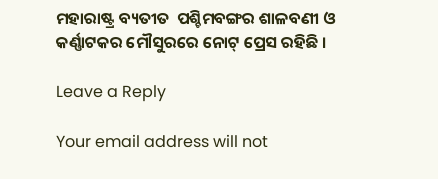ମହାରାଷ୍ଟ୍ର ବ୍ୟତୀତ  ପଶ୍ଚିମବଙ୍ଗର ଶାଳବଣୀ ଓ କର୍ଣ୍ଣାଟକର ମୌସୁରରେ ନୋଟ୍ ପ୍ରେସ ରହିଛି ।

Leave a Reply

Your email address will not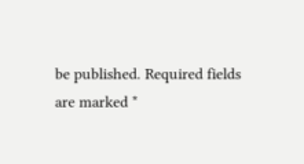be published. Required fields are marked *